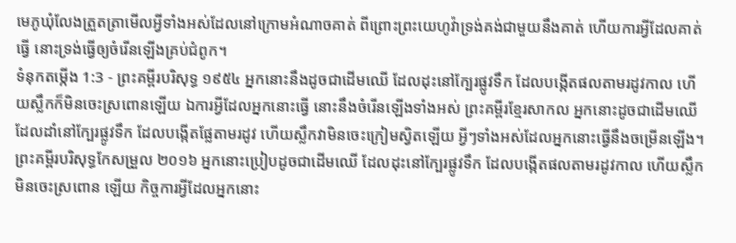មេភូឃុំលែងត្រួតត្រាមើលអ្វីទាំងអស់ដែលនៅក្រោមអំណាចគាត់ ពីព្រោះព្រះយេហូវ៉ាទ្រង់គង់ជាមួយនឹងគាត់ ហើយការអ្វីដែលគាត់ធ្វើ នោះទ្រង់ធ្វើឲ្យចំរើនឡើងគ្រប់ជំពូក។
ទំនុកតម្កើង 1:3 - ព្រះគម្ពីរបរិសុទ្ធ ១៩៥៤ អ្នកនោះនឹងដូចជាដើមឈើ ដែលដុះនៅក្បែរផ្លូវទឹក ដែលបង្កើតផលតាមរដូវកាល ហើយស្លឹកក៏មិនចេះស្រពោនឡើយ ឯការអ្វីដែលអ្នកនោះធ្វើ នោះនឹងចំរើនឡើងទាំងអស់ ព្រះគម្ពីរខ្មែរសាកល អ្នកនោះដូចជាដើមឈើដែលដាំនៅក្បែរផ្លូវទឹក ដែលបង្កើតផ្លែតាមរដូវ ហើយស្លឹកវាមិនចេះក្រៀមស្វិតឡើយ អ្វីៗទាំងអស់ដែលអ្នកនោះធ្វើនឹងចម្រើនឡើង។ ព្រះគម្ពីរបរិសុទ្ធកែសម្រួល ២០១៦ អ្នកនោះប្រៀបដូចជាដើមឈើ ដែលដុះនៅក្បែរផ្លូវទឹក ដែលបង្កើតផលតាមរដូវកាល ហើយស្លឹកមិនចេះស្រពោន ឡើយ កិច្ចការអ្វីដែលអ្នកនោះ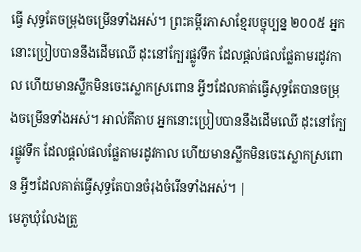ធ្វើ សុទ្ធតែចម្រុងចម្រើនទាំងអស់។ ព្រះគម្ពីរភាសាខ្មែរបច្ចុប្បន្ន ២០០៥ អ្នកនោះប្រៀបបាននឹងដើមឈើ ដុះនៅក្បែរផ្លូវទឹក ដែលផ្ដល់ផលផ្លែតាមរដូវកាល ហើយមានស្លឹកមិនចេះស្លោកស្រពោន អ្វីៗដែលគាត់ធ្វើសុទ្ធតែបានចម្រុងចម្រើនទាំងអស់។ អាល់គីតាប អ្នកនោះប្រៀបបាននឹងដើមឈើ ដុះនៅក្បែរផ្លូវទឹក ដែលផ្ដល់ផលផ្លែតាមរដូវកាល ហើយមានស្លឹកមិនចេះស្លោកស្រពោន អ្វីៗដែលគាត់ធ្វើសុទ្ធតែបានចំរុងចំរើនទាំងអស់។ |
មេភូឃុំលែងត្រួ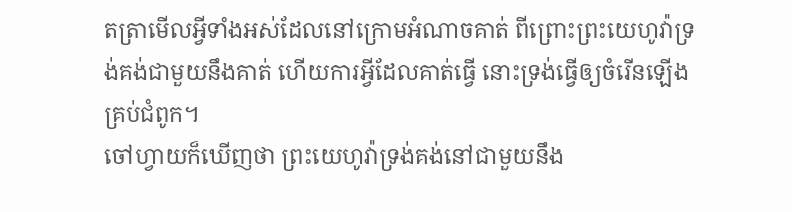តត្រាមើលអ្វីទាំងអស់ដែលនៅក្រោមអំណាចគាត់ ពីព្រោះព្រះយេហូវ៉ាទ្រង់គង់ជាមួយនឹងគាត់ ហើយការអ្វីដែលគាត់ធ្វើ នោះទ្រង់ធ្វើឲ្យចំរើនឡើងគ្រប់ជំពូក។
ចៅហ្វាយក៏ឃើញថា ព្រះយេហូវ៉ាទ្រង់គង់នៅជាមួយនឹង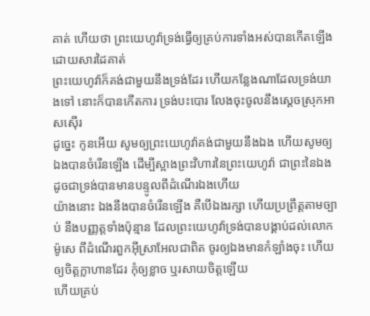គាត់ ហើយថា ព្រះយេហូវ៉ាទ្រង់ធ្វើឲ្យគ្រប់ការទាំងអស់បានកើតឡើងដោយសារដៃគាត់
ព្រះយេហូវ៉ាក៏គង់ជាមួយនឹងទ្រង់ដែរ ហើយកន្លែងណាដែលទ្រង់យាងទៅ នោះក៏បានកើតការ ទ្រង់បះបោរ លែងចុះចូលនឹងស្តេចស្រុកអាសស៊ើរ
ដូច្នេះ កូនអើយ សូមឲ្យព្រះយេហូវ៉ាគង់ជាមួយនឹងឯង ហើយសូមឲ្យឯងបានចំរើនឡើង ដើម្បីស្អាងព្រះវិហារនៃព្រះយេហូវ៉ា ជាព្រះនៃឯង ដូចជាទ្រង់បានមានបន្ទូលពីដំណើរឯងហើយ
យ៉ាងនោះ ឯងនឹងបានចំរើនឡើង គឺបើឯងរក្សា ហើយប្រព្រឹត្តតាមច្បាប់ នឹងបញ្ញត្តទាំងប៉ុន្មាន ដែលព្រះយេហូវ៉ាទ្រង់បានបង្គាប់ដល់លោកម៉ូសេ ពីដំណើរពួកអ៊ីស្រាអែលជាពិត ចូរឲ្យឯងមានកំឡាំងចុះ ហើយឲ្យចិត្តក្លាហានដែរ កុំឲ្យខ្លាច ឬរសាយចិត្តឡើយ
ហើយគ្រប់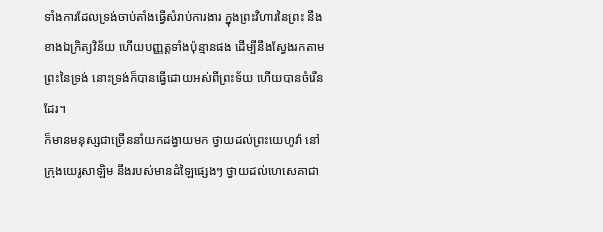ទាំងការដែលទ្រង់ចាប់តាំងធ្វើសំរាប់ការងារ ក្នុងព្រះវិហារនៃព្រះ នឹងខាងឯក្រិត្យវិន័យ ហើយបញ្ញត្តទាំងប៉ុន្មានផង ដើម្បីនឹងស្វែងរកតាមព្រះនៃទ្រង់ នោះទ្រង់ក៏បានធ្វើដោយអស់ពីព្រះទ័យ ហើយបានចំរើនដែរ។
ក៏មានមនុស្សជាច្រើននាំយកដង្វាយមក ថ្វាយដល់ព្រះយេហូវ៉ា នៅក្រុងយេរូសាឡិម នឹងរបស់មានដំឡៃផ្សេងៗ ថ្វាយដល់ហេសេគាជា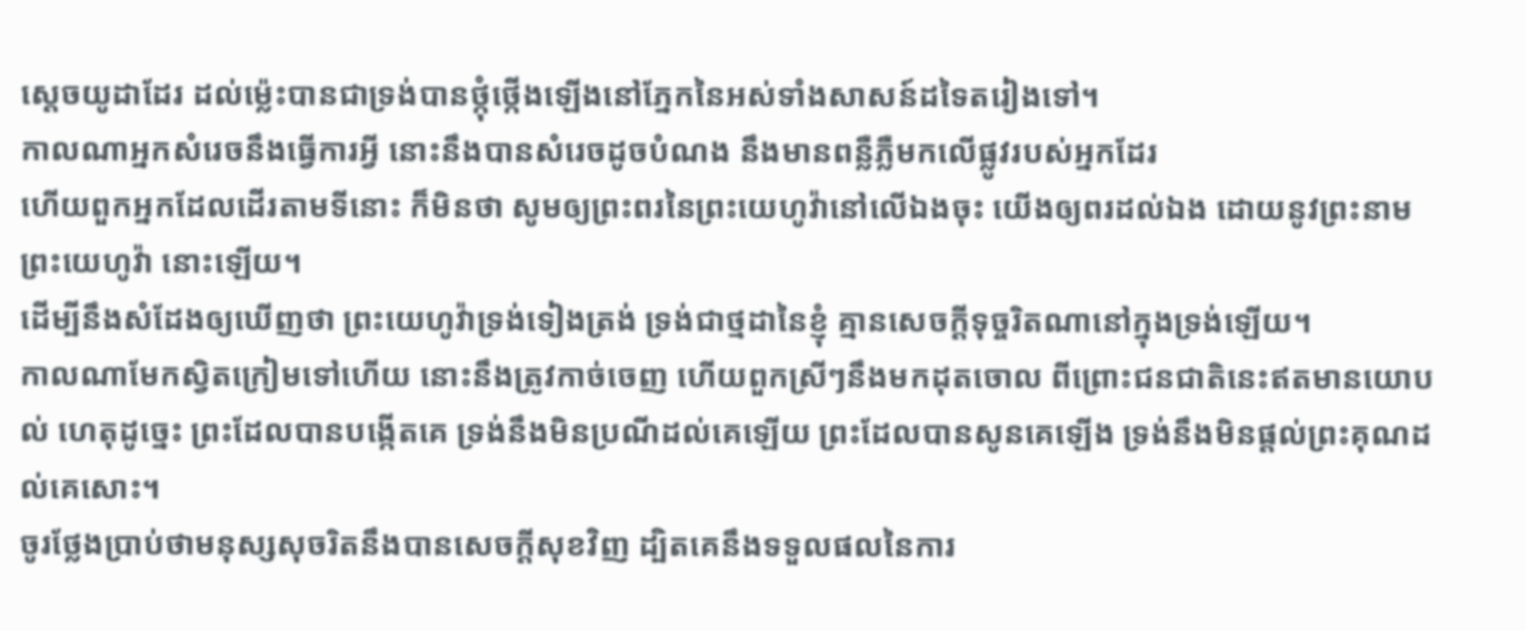ស្តេចយូដាដែរ ដល់ម៉្លេះបានជាទ្រង់បានថ្កុំថ្កើងឡើងនៅភ្នែកនៃអស់ទាំងសាសន៍ដទៃតរៀងទៅ។
កាលណាអ្នកសំរេចនឹងធ្វើការអ្វី នោះនឹងបានសំរេចដូចបំណង នឹងមានពន្លឺភ្លឺមកលើផ្លូវរបស់អ្នកដែរ
ហើយពួកអ្នកដែលដើរតាមទីនោះ ក៏មិនថា សូមឲ្យព្រះពរនៃព្រះយេហូវ៉ានៅលើឯងចុះ យើងឲ្យពរដល់ឯង ដោយនូវព្រះនាមព្រះយេហូវ៉ា នោះឡើយ។
ដើម្បីនឹងសំដែងឲ្យឃើញថា ព្រះយេហូវ៉ាទ្រង់ទៀងត្រង់ ទ្រង់ជាថ្មដានៃខ្ញុំ គ្មានសេចក្ដីទុច្ចរិតណានៅក្នុងទ្រង់ឡើយ។
កាលណាមែកស្វិតក្រៀមទៅហើយ នោះនឹងត្រូវកាច់ចេញ ហើយពួកស្រីៗនឹងមកដុតចោល ពីព្រោះជនជាតិនេះឥតមានយោបល់ ហេតុដូច្នេះ ព្រះដែលបានបង្កើតគេ ទ្រង់នឹងមិនប្រណីដល់គេឡើយ ព្រះដែលបានសូនគេឡើង ទ្រង់នឹងមិនផ្តល់ព្រះគុណដល់គេសោះ។
ចូរថ្លែងប្រាប់ថាមនុស្សសុចរិតនឹងបានសេចក្ដីសុខវិញ ដ្បិតគេនឹងទទួលផលនៃការ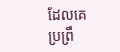ដែលគេប្រព្រឹ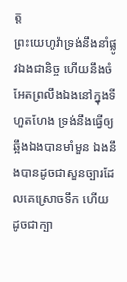ត្ត
ព្រះយេហូវ៉ាទ្រង់នឹងនាំផ្លូវឯងជានិច្ច ហើយនឹងចំអែតព្រលឹងឯងនៅក្នុងទីហួតហែង ទ្រង់នឹងធ្វើឲ្យឆ្អឹងឯងបានមាំមួន ឯងនឹងបានដូចជាសួនច្បារដែលគេស្រោចទឹក ហើយដូចជាក្បា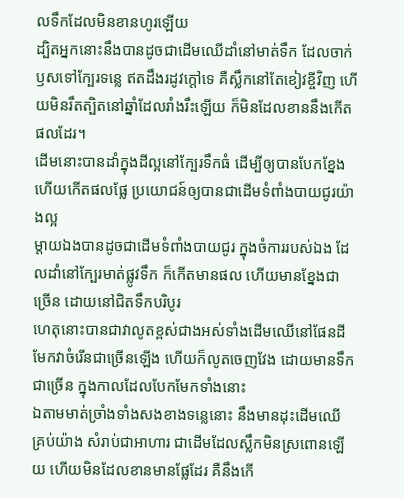លទឹកដែលមិនខានហូរឡើយ
ដ្បិតអ្នកនោះនឹងបានដូចជាដើមឈើដាំនៅមាត់ទឹក ដែលចាក់ឫសទៅក្បែរទន្លេ ឥតដឹងរដូវក្តៅទេ គឺស្លឹកនៅតែខៀវខ្ចីវិញ ហើយមិនរឹតត្បិតនៅឆ្នាំដែលរាំងរឹះឡើយ ក៏មិនដែលខាននឹងកើតផលដែរ។
ដើមនោះបានដាំក្នុងដីល្អនៅក្បែរទឹកធំ ដើម្បីឲ្យបានបែកខ្នែង ហើយកើតផលផ្លែ ប្រយោជន៍ឲ្យបានជាដើមទំពាំងបាយជូរយ៉ាងល្អ
ម្តាយឯងបានដូចជាដើមទំពាំងបាយជូរ ក្នុងចំការរបស់ឯង ដែលដាំនៅក្បែរមាត់ផ្លូវទឹក ក៏កើតមានផល ហើយមានខ្នែងជាច្រើន ដោយនៅជិតទឹកបរិបូរ
ហេតុនោះបានជាវាលូតខ្ពស់ជាងអស់ទាំងដើមឈើនៅផែនដី មែកវាចំរើនជាច្រើនឡើង ហើយក៏លូតចេញវែង ដោយមានទឹកជាច្រើន ក្នុងកាលដែលបែកមែកទាំងនោះ
ឯតាមមាត់ច្រាំងទាំងសងខាងទន្លេនោះ នឹងមានដុះដើមឈើគ្រប់យ៉ាង សំរាប់ជាអាហារ ជាដើមដែលស្លឹកមិនស្រពោនឡើយ ហើយមិនដែលខានមានផ្លែដែរ គឺនឹងកើ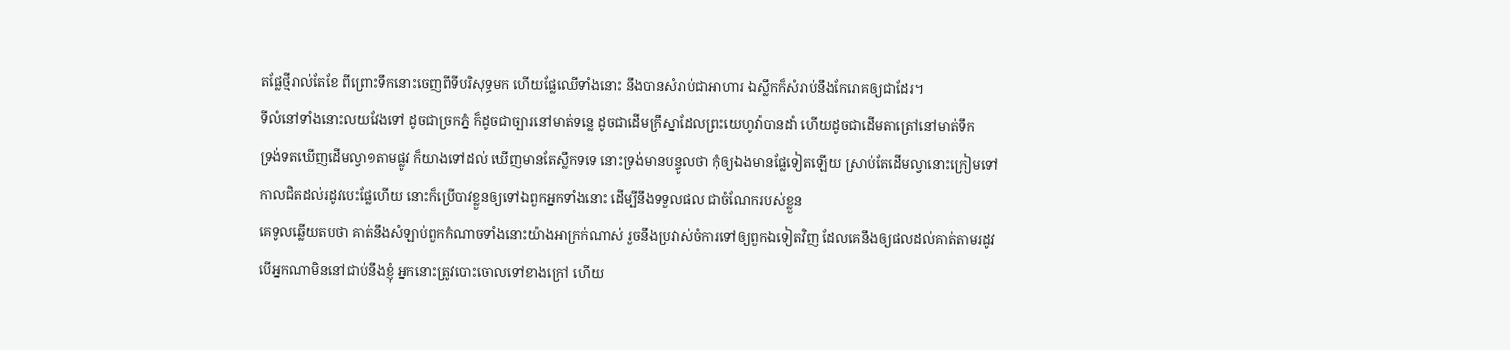តផ្លែថ្មីរាល់តែខែ ពីព្រោះទឹកនោះចេញពីទីបរិសុទ្ធមក ហើយផ្លែឈើទាំងនោះ នឹងបានសំរាប់ជាអាហារ ឯស្លឹកក៏សំរាប់នឹងកែរោគឲ្យជាដែរ។
ទីលំនៅទាំងនោះលយវែងទៅ ដូចជាច្រកភ្នំ ក៏ដូចជាច្បារនៅមាត់ទន្លេ ដូចជាដើមក្រឹស្នាដែលព្រះយេហូវ៉ាបានដាំ ហើយដូចជាដើមតាត្រៅនៅមាត់ទឹក
ទ្រង់ទតឃើញដើមល្វា១តាមផ្លូវ ក៏យាងទៅដល់ ឃើញមានតែស្លឹកទទេ នោះទ្រង់មានបន្ទូលថា កុំឲ្យឯងមានផ្លែទៀតឡើយ ស្រាប់តែដើមល្វានោះក្រៀមទៅ
កាលជិតដល់រដូវបេះផ្លែហើយ នោះក៏ប្រើបាវខ្លួនឲ្យទៅឯពួកអ្នកទាំងនោះ ដើម្បីនឹងទទួលផល ជាចំណែករបស់ខ្លួន
គេទូលឆ្លើយតបថា គាត់នឹងសំឡាប់ពួកកំណាចទាំងនោះយ៉ាងអាក្រក់ណាស់ រួចនឹងប្រវាស់ចំការទៅឲ្យពួកឯទៀតវិញ ដែលគេនឹងឲ្យផលដល់គាត់តាមរដូវ
បើអ្នកណាមិននៅជាប់នឹងខ្ញុំ អ្នកនោះត្រូវបោះចោលទៅខាងក្រៅ ហើយ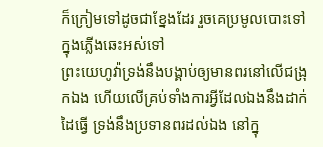ក៏ក្រៀមទៅដូចជាខ្នែងដែរ រួចគេប្រមូលបោះទៅក្នុងភ្លើងឆេះអស់ទៅ
ព្រះយេហូវ៉ាទ្រង់នឹងបង្គាប់ឲ្យមានពរនៅលើជង្រុកឯង ហើយលើគ្រប់ទាំងការអ្វីដែលឯងនឹងដាក់ដៃធ្វើ ទ្រង់នឹងប្រទានពរដល់ឯង នៅក្នុ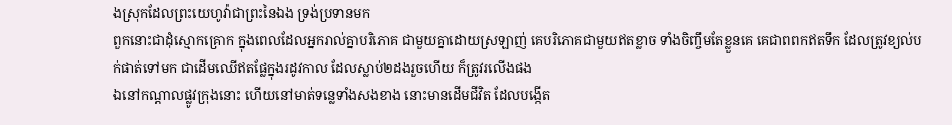ងស្រុកដែលព្រះយេហូវ៉ាជាព្រះនៃឯង ទ្រង់ប្រទានមក
ពួកនោះជាដុំស្មោកគ្រោក ក្នុងពេលដែលអ្នករាល់គ្នាបរិភោគ ជាមួយគ្នាដោយស្រឡាញ់ គេបរិភោគជាមួយឥតខ្លាច ទាំងចិញ្ចឹមតែខ្លួនគេ គេជាពពកឥតទឹក ដែលត្រូវខ្យល់បក់ផាត់ទៅមក ជាដើមឈើឥតផ្លែក្នុងរដូវកាល ដែលស្លាប់២ដងរួចហើយ ក៏ត្រូវរលើងផង
ឯនៅកណ្តាលផ្លូវក្រុងនោះ ហើយនៅមាត់ទន្លេទាំងសងខាង នោះមានដើមជីវិត ដែលបង្កើត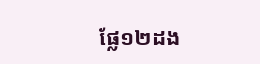ផ្លែ១២ដង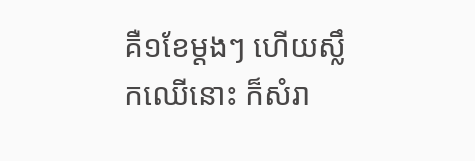គឺ១ខែម្តងៗ ហើយស្លឹកឈើនោះ ក៏សំរា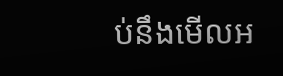ប់នឹងមើលអ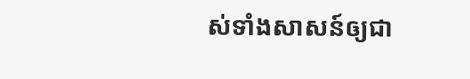ស់ទាំងសាសន៍ឲ្យជា